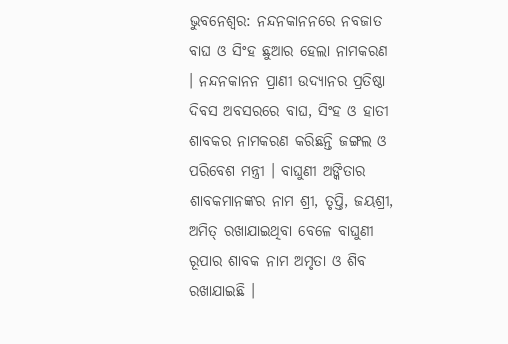ଭୁବନେଶ୍ବର: ନନ୍ଦନକାନନରେ ନବଜାତ ବାଘ ଓ ସିଂହ ଛୁଆର ହେଲା ନାମକରଣ । ନନ୍ଦନକାନନ ପ୍ରାଣୀ ଉଦ୍ୟାନର ପ୍ରତିଷ୍ଠା ଦିବସ ଅବସରରେ ବାଘ, ସିଂହ ଓ ହାତୀ ଶାବକର ନାମକରଣ କରିଛନ୍ତି ଜଙ୍ଗଲ ଓ ପରିବେଶ ମନ୍ତ୍ରୀ । ବାଘୁଣୀ ଅଙ୍କିତାର ଶାବକମାନଙ୍କର ନାମ ଶ୍ରୀ, ତୃପ୍ତି, ଜୟଶ୍ରୀ, ଅମିତ୍ ରଖାଯାଇଥିବା ବେଳେ ବାଘୁଣୀ ରୂପାର ଶାବକ ନାମ ଅମୃତା ଓ ଶିବ ରଖାଯାଇଛି ।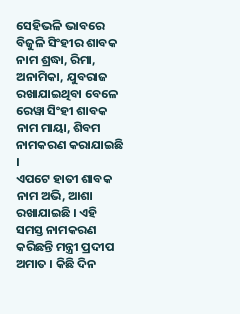ସେହିଭଳି ଭାବରେ ବିଜୁଳି ସିଂହୀର ଶାବକ ନାମ ଶ୍ରଦ୍ଧା, ରିମା, ଅନାମିକା, ଯୁବରାଜ ରଖାଯାଇଥିବା ବେଳେ ରେୱା ସିଂହୀ ଶାବକ ନାମ ମାୟା, ଶିବମ ନାମକରଣ କରାଯାଇଛି ।
ଏପଟେ ହାତୀ ଶାବକ ନାମ ଅଭି, ଆଶା ରଖାଯାଇଛି । ଏହି ସମସ୍ତ ନାମକରଣ କରିଛନ୍ତି ମନ୍ତ୍ରୀ ପ୍ରଦୀପ ଅମାତ । କିଛି ଦିନ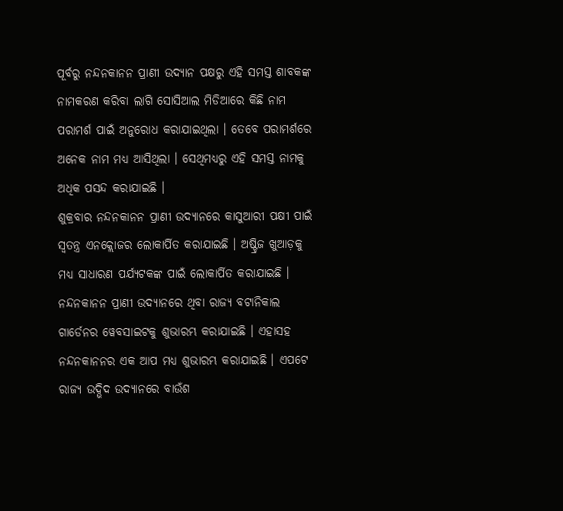ପୂର୍ବରୁ ନନ୍ଦନକାନନ ପ୍ରାଣୀ ଉଦ୍ୟାନ ପକ୍ଷରୁ ଏହି ସମସ୍ତ ଶାବକଙ୍କ ନାମକରଣ କରିବା ଲାଗି ସୋସିଆଲ ମିଡିଆରେ କିଛି ନାମ ପରାମର୍ଶ ପାଇଁ ଅନୁରୋଧ କରାଯାଇଥିଲା । ତେବେ ପରାମର୍ଶରେ ଅନେକ ନାମ ମଧ୍ୟ ଆସିଥିଲା । ସେଥିମଧ୍ୟରୁ ଏହି ସମସ୍ତ ନାମକୁ ଅଧିକ ପସନ୍ଦ କରାଯାଇଛି ।
ଶୁକ୍ରବାର ନନ୍ଦନକାନନ ପ୍ରାଣୀ ଉଦ୍ୟାନରେ କାସୁଆରୀ ପକ୍ଷୀ ପାଇଁ ସ୍ୱତନ୍ତ୍ର ଏନକ୍ଲୋଜର ଲୋକାର୍ପିତ କରାଯାଇଛି । ଅଷ୍ଟ୍ରିଜ ଖୁଆଡ଼କୁ ମଧ୍ୟ ସାଧାରଣ ପର୍ଯ୍ୟଟକଙ୍କ ପାଇଁ ଲୋକାର୍ପିତ କରାଯାଇଛି । ନନ୍ଦନକାନନ ପ୍ରାଣୀ ଉଦ୍ୟାନରେ ଥିବା ରାଜ୍ୟ ବଟାନିକାଲ ଗାର୍ଡେନର ୱେବସାଇଟକୁ ଶୁଭାରମ୍ଭ କରାଯାଇଛି । ଏହାସହ ନନ୍ଦନକାନନର ଏକ ଆପ ମଧ୍ୟ ଶୁଭାରମ୍ଭ କରାଯାଇଛି । ଏପଟେ ରାଜ୍ୟ ଉଦ୍ଭିଦ ଉଦ୍ୟାନରେ ବାଉଁଶ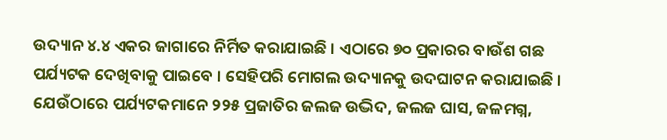ଉଦ୍ୟାନ ୪.୪ ଏକର ଜାଗାରେ ନିର୍ମିତ କରାଯାଇଛି । ଏଠାରେ ୭୦ ପ୍ରକାରର ବାଉଁଶ ଗଛ ପର୍ଯ୍ୟଟକ ଦେଖିବାକୁ ପାଇବେ । ସେହିପରି ମୋଗଲ ଉଦ୍ୟାନକୁ ଉଦଘାଟନ କରାଯାଇଛି । ଯେଉଁଠାରେ ପର୍ଯ୍ୟଟକମାନେ ୨୨୫ ପ୍ରଜାତିର ଜଲଜ ଉଦ୍ଭିଦ, ଜଲଜ ଘାସ, ଜଳମଗ୍ନ,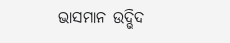ଭାସମାନ ଉଦ୍ଭିଦ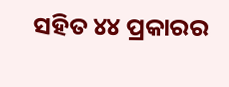ସହିତ ୪୪ ପ୍ରକାରର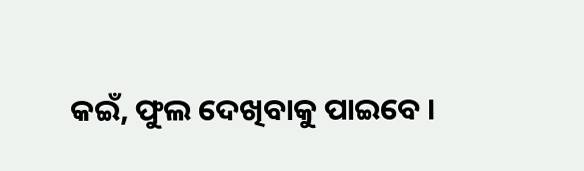କଇଁ, ଫୁଲ ଦେଖିବାକୁ ପାଇବେ ।